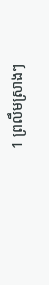1 ព្រលឹមស្រាងៗ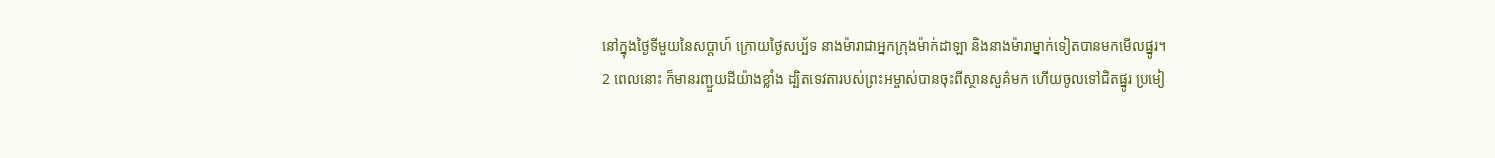នៅក្នុងថ្ងៃទីមួយនៃសប្ដាហ៍ ក្រោយថ្ងៃសប្ប័ទ នាងម៉ារាជាអ្នកក្រុងម៉ាក់ដាឡា និងនាងម៉ារាម្នាក់ទៀតបានមកមើលផ្នូរ។
2 ពេលនោះ ក៏មានរញ្ជួយដីយ៉ាងខ្លាំង ដ្បិតទេវតារបស់ព្រះអម្ចាស់បានចុះពីស្ថានសួគ៌មក ហើយចូលទៅជិតផ្នូរ ប្រមៀ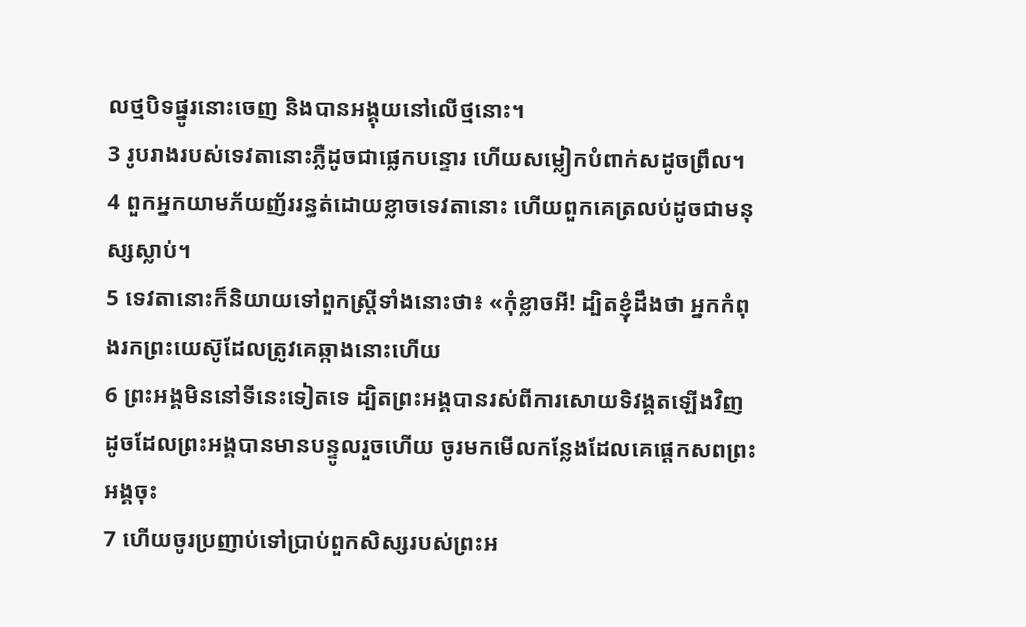លថ្មបិទផ្នូរនោះចេញ និងបានអង្គុយនៅលើថ្មនោះ។
3 រូបរាងរបស់ទេវតានោះភ្លឺដូចជាផ្លេកបន្ទោរ ហើយសម្លៀកបំពាក់សដូចព្រឹល។
4 ពួកអ្នកយាមភ័យញ័ររន្ធត់ដោយខ្លាចទេវតានោះ ហើយពួកគេត្រលប់ដូចជាមនុស្សស្លាប់។
5 ទេវតានោះក៏និយាយទៅពួកស្ដ្រីទាំងនោះថា៖ «កុំខ្លាចអី! ដ្បិតខ្ញុំដឹងថា អ្នកកំពុងរកព្រះយេស៊ូដែលត្រូវគេឆ្កាងនោះហើយ
6 ព្រះអង្គមិននៅទីនេះទៀតទេ ដ្បិតព្រះអង្គបានរស់ពីការសោយទិវង្គតឡើងវិញ ដូចដែលព្រះអង្គបានមានបន្ទូលរួចហើយ ចូរមកមើលកន្លែងដែលគេផ្ដេកសពព្រះអង្គចុះ
7 ហើយចូរប្រញាប់ទៅប្រាប់ពួកសិស្សរបស់ព្រះអ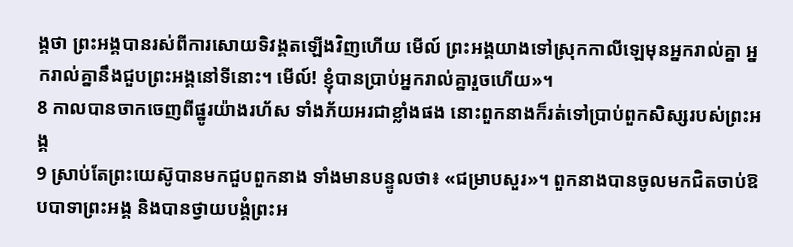ង្គថា ព្រះអង្គបានរស់ពីការសោយទិវង្គតឡើងវិញហើយ មើល៍ ព្រះអង្គយាងទៅស្រុកកាលីឡេមុនអ្នករាល់គ្នា អ្នករាល់គ្នានឹងជួបព្រះអង្គនៅទីនោះ។ មើល៍! ខ្ញុំបានប្រាប់អ្នករាល់គ្នារួចហើយ»។
8 កាលបានចាកចេញពីផ្នូរយ៉ាងរហ័ស ទាំងភ័យអរជាខ្លាំងផង នោះពួកនាងក៏រត់ទៅប្រាប់ពួកសិស្សរបស់ព្រះអង្គ
9 ស្រាប់តែព្រះយេស៊ូបានមកជួបពួកនាង ទាំងមានបន្ទូលថា៖ «ជម្រាបសួរ»។ ពួកនាងបានចូលមកជិតចាប់ឱបបាទាព្រះអង្គ និងបានថ្វាយបង្គំព្រះអ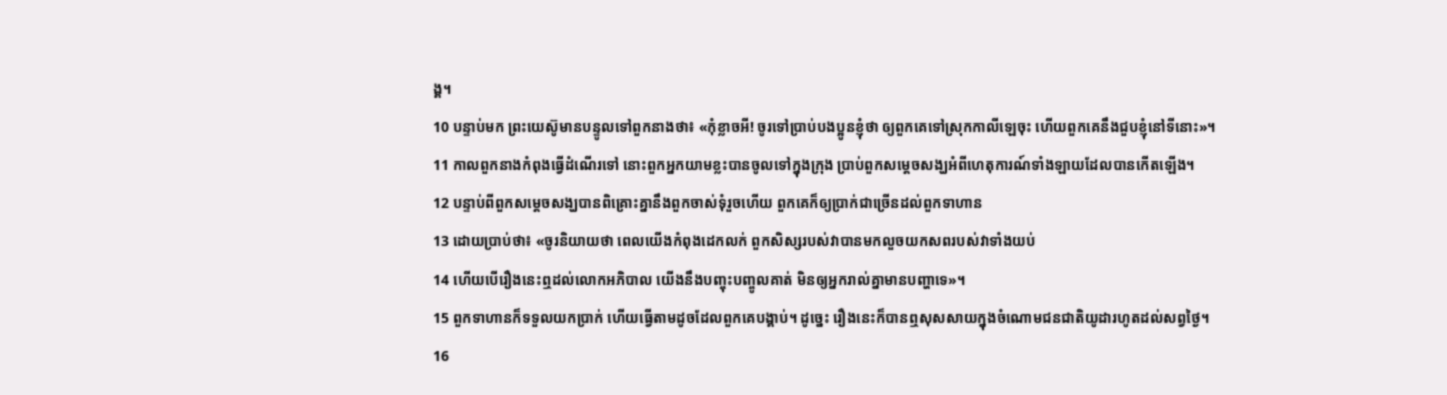ង្គ។
10 បន្ទាប់មក ព្រះយេស៊ូមានបន្ទូលទៅពួកនាងថា៖ «កុំខ្លាចអី! ចូរទៅប្រាប់បងប្អូនខ្ញុំថា ឲ្យពួកគេទៅស្រុកកាលីឡេចុះ ហើយពួកគេនឹងជួបខ្ញុំនៅទីនោះ»។
11 កាលពួកនាងកំពុងធ្វើដំណើរទៅ នោះពួកអ្នកយាមខ្លះបានចូលទៅក្នុងក្រុង ប្រាប់ពួកសម្ដេចសង្ឃអំពីហេតុការណ៍ទាំងឡាយដែលបានកើតឡើង។
12 បន្ទាប់ពីពួកសម្ដេចសង្ឃបានពិគ្រោះគ្នានឹងពួកចាស់ទុំរួចហើយ ពួកគេក៏ឲ្យប្រាក់ជាច្រើនដល់ពួកទាហាន
13 ដោយប្រាប់ថា៖ «ចូរនិយាយថា ពេលយើងកំពុងដេកលក់ ពួកសិស្សរបស់វាបានមកលួចយកសពរបស់វាទាំងយប់
14 ហើយបើរឿងនេះឮដល់លោកអភិបាល យើងនឹងបញ្ចុះបញ្ចូលគាត់ មិនឲ្យអ្នករាល់គ្នាមានបញ្ហាទេ»។
15 ពួកទាហានក៏ទទួលយកប្រាក់ ហើយធ្វើតាមដូចដែលពួកគេបង្គាប់។ ដូច្នេះ រឿងនេះក៏បានឮសុសសាយក្នុងចំណោមជនជាតិយូដារហូតដល់សព្វថ្ងៃ។
16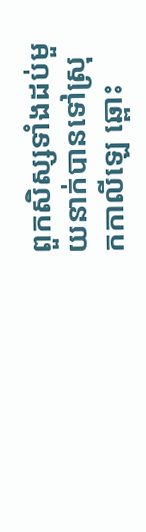ពួកសិស្សទាំងដប់មួយនាក់បានទៅស្រុកកាលីឡេ ឆ្ពោះ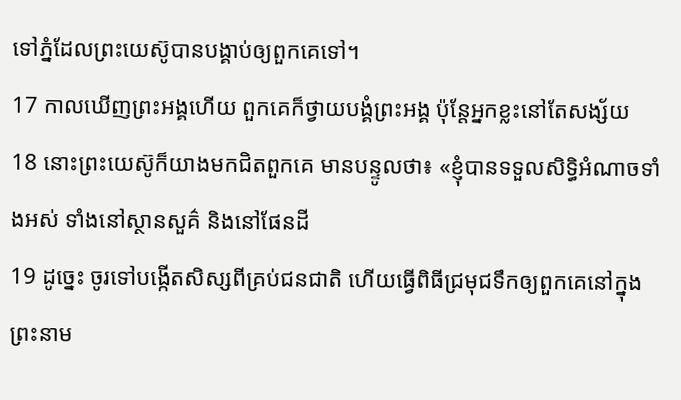ទៅភ្នំដែលព្រះយេស៊ូបានបង្គាប់ឲ្យពួកគេទៅ។
17 កាលឃើញព្រះអង្គហើយ ពួកគេក៏ថ្វាយបង្គំព្រះអង្គ ប៉ុន្ដែអ្នកខ្លះនៅតែសង្ស័យ
18 នោះព្រះយេស៊ូក៏យាងមកជិតពួកគេ មានបន្ទូលថា៖ «ខ្ញុំបានទទួលសិទ្ធិអំណាចទាំងអស់ ទាំងនៅស្ថានសួគ៌ និងនៅផែនដី
19 ដូច្នេះ ចូរទៅបង្កើតសិស្សពីគ្រប់ជនជាតិ ហើយធ្វើពិធីជ្រមុជទឹកឲ្យពួកគេនៅក្នុងព្រះនាម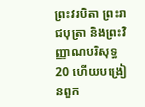ព្រះវរបិតា ព្រះរាជបុត្រា និងព្រះវិញ្ញាណបរិសុទ្ធ
20 ហើយបង្រៀនពួក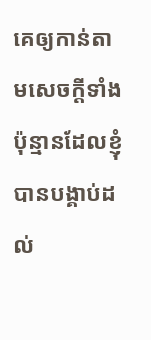គេឲ្យកាន់តាមសេចក្ដីទាំងប៉ុន្មានដែលខ្ញុំបានបង្គាប់ដល់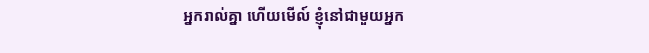អ្នករាល់គ្នា ហើយមើល៍ ខ្ញុំនៅជាមួយអ្នក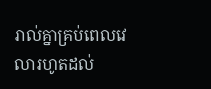រាល់គ្នាគ្រប់ពេលវេលារហូតដល់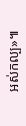អស់កល្ប»៕